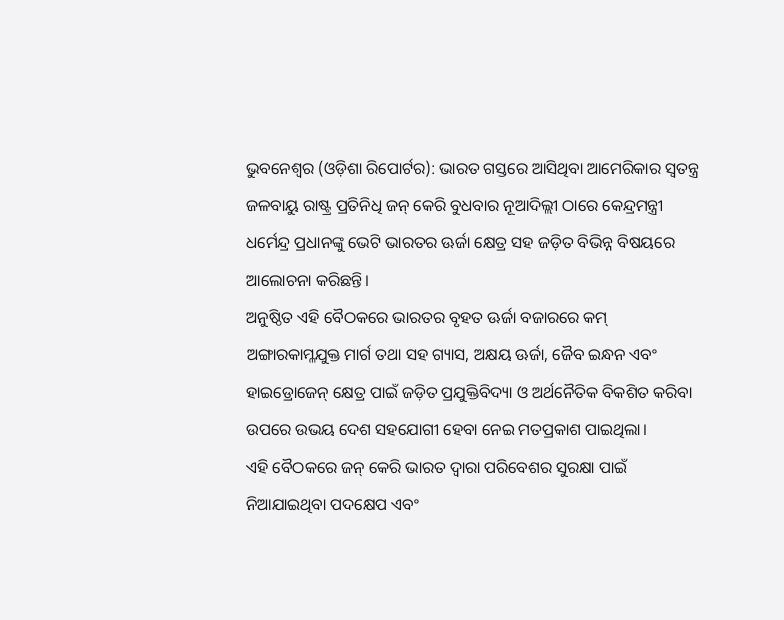ଭୁବନେଶ୍ୱର (ଓଡ଼ିଶା ରିପୋର୍ଟର): ଭାରତ ଗସ୍ତରେ ଆସିଥିବା ଆମେରିକାର ସ୍ୱତନ୍ତ୍ର ଜଳବାୟୁ ରାଷ୍ଟ୍ର ପ୍ରତିନିଧି ଜନ୍ କେରି ବୁଧବାର ନୂଆଦିଲ୍ଲୀ ଠାରେ କେନ୍ଦ୍ରମନ୍ତ୍ରୀ ଧର୍ମେନ୍ଦ୍ର ପ୍ରଧାନଙ୍କୁ ଭେଟି ଭାରତର ଊର୍ଜା କ୍ଷେତ୍ର ସହ ଜଡ଼ିତ ବିଭିନ୍ନ ବିଷୟରେ ଆଲୋଚନା କରିଛନ୍ତି।
ଅନୁଷ୍ଠିତ ଏହି ବୈଠକରେ ଭାରତର ବୃହତ ଊର୍ଜା ବଜାରରେ କମ୍ ଅଙ୍ଗାରକାମ୍ଳଯୁକ୍ତ ମାର୍ଗ ତଥା ସହ ଗ୍ୟାସ, ଅକ୍ଷୟ ଊର୍ଜା, ଜୈବ ଇନ୍ଧନ ଏବଂ ହାଇଡ୍ରୋଜେନ୍ କ୍ଷେତ୍ର ପାଇଁ ଜଡ଼ିତ ପ୍ରଯୁକ୍ତିବିଦ୍ୟା ଓ ଅର୍ଥନୈତିକ ବିକଶିତ କରିବା ଉପରେ ଉଭୟ ଦେଶ ସହଯୋଗୀ ହେବା ନେଇ ମତପ୍ରକାଶ ପାଇଥିଲା।
ଏହି ବୈଠକରେ ଜନ୍ କେରି ଭାରତ ଦ୍ୱାରା ପରିବେଶର ସୁରକ୍ଷା ପାଇଁ ନିଆଯାଇଥିବା ପଦକ୍ଷେପ ଏବଂ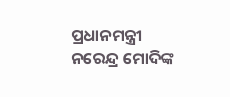ପ୍ରଧାନମନ୍ତ୍ରୀ ନରେନ୍ଦ୍ର ମୋଦିଙ୍କ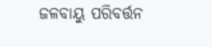ଜଳବାୟୁ ପରିବର୍ତ୍ତନ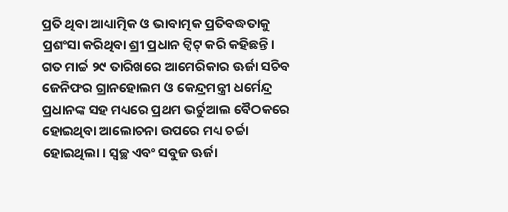ପ୍ରତି ଥିବା ଆଧ୍ୟାତ୍ମିକ ଓ ଭାବାତ୍ମକ ପ୍ରତିବଦ୍ଧତାକୁ ପ୍ରଶଂସା କରିଥିବା ଶ୍ରୀ ପ୍ରଧାନ ଟ୍ୱିଟ୍ କରି କହିଛନ୍ତି।
ଗତ ମାର୍ଚ୍ଚ ୨୯ ତାରିଖରେ ଆମେରିକାର ଊର୍ଜା ସଚିବ ଜେନିଫର ଗ୍ରାନହୋଲମ ଓ କେନ୍ଦ୍ରମନ୍ତ୍ରୀ ଧର୍ମେନ୍ଦ୍ର ପ୍ରଧାନଙ୍କ ସହ ମଧ୍ୟରେ ପ୍ରଥମ ଭର୍ଚୁଆଲ ବୈଠକରେ ହୋଇଥିବା ଆଲୋଚନା ଉପରେ ମଧ୍ୟ ଚର୍ଚ୍ଚା ହୋଇଥିଲା। ସ୍ୱଚ୍ଛ ଏବଂ ସବୁଜ ଊର୍ଜା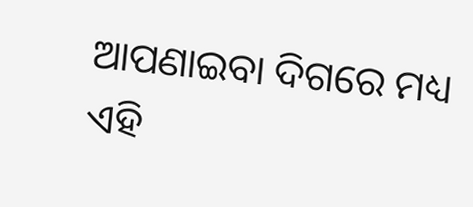ଆପଣାଇବା ଦିଗରେ ମଧ୍ୟ ଏହି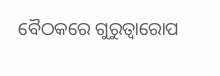ବୈଠକରେ ଗୁରୁତ୍ୱାରୋପ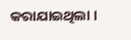କରାଯାଇଥିଲା ।